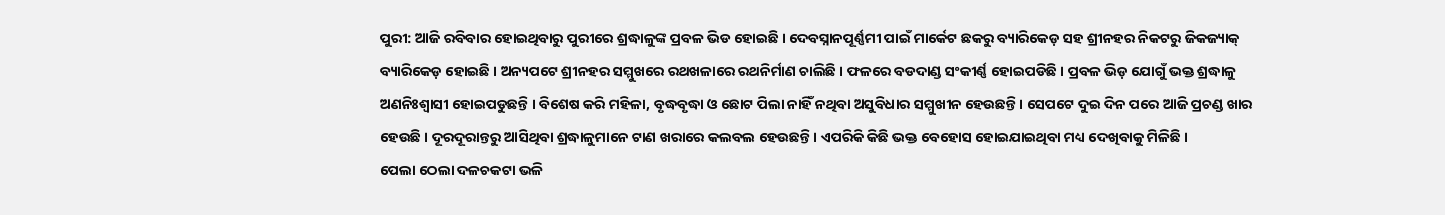ପୁରୀ: ଆଜି ରବିବାର ହୋଇଥିବାରୁ ପୁରୀରେ ଶ୍ରଦ୍ଧାଳୁଙ୍କ ପ୍ରବଳ ଭିଡ ହୋଇଛି । ଦେବସ୍ନାନପୂର୍ଣ୍ଣମୀ ପାଇଁ ମାର୍କେଟ ଛକରୁ ବ୍ୟାରିକେଡ଼ ସହ ଶ୍ରୀନହର ନିକଟରୁ ଜିକଜ୍ୟାକ୍ ବ୍ୟାରିକେଡ଼ ହୋଇଛି । ଅନ୍ୟପଟେ ଶ୍ରୀନହର ସମ୍ମୁଖରେ ରଥଖଳାରେ ରଥନିର୍ମାଣ ଚାଲିଛି । ଫଳରେ ବଡଦାଣ୍ଡ ସଂକୀର୍ଣ୍ଣ ହୋଇପଡିଛି । ପ୍ରବଳ ଭିଡ଼ ଯୋଗୁଁ ଭକ୍ତ ଶ୍ରଦ୍ଧାଳୁ ଅଣନିଃଶ୍ୱାସୀ ହୋଇପଡୁଛନ୍ତି । ବିଶେଷ କରି ମହିଳା, ବୃଦ୍ଧବୃଦ୍ଧା ଓ ଛୋଟ ପିଲା ନାହିଁ ନଥିବା ଅସୁବିଧାର ସମ୍ମୁଖୀନ ହେଉଛନ୍ତି। ସେପଟେ ଦୁଇ ଦିନ ପରେ ଆଜି ପ୍ରଚଣ୍ଡ ଖାର ହେଉଛି । ଦୂରଦୂରାନ୍ତରୁ ଆସିଥିବା ଶ୍ରଦ୍ଧାଳୁମାନେ ଟାଣ ଖରାରେ କଲବଲ ହେଉଛନ୍ତି । ଏପରିକି କିଛି ଭକ୍ତ ବେହୋସ ହୋଇଯାଇଥିବା ମଧ୍ୟ ଦେଖିବାକୁ ମିଳିଛି ।
ପେଲା ଠେଲା ଦଳଚକଟା ଭଳି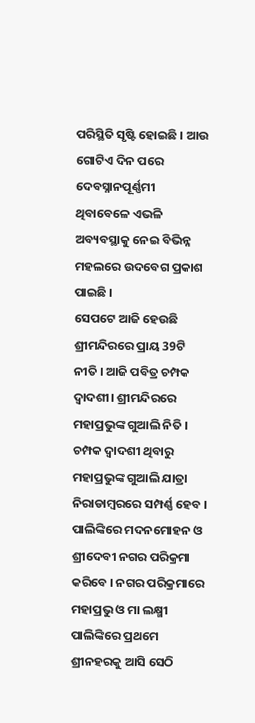ପରିସ୍ଥିତି ସୃଷ୍ଟି ହୋଇଛି । ଆଉ ଗୋଟିଏ ଦିନ ପରେ ଦେବସ୍ନାନପୂର୍ଣ୍ଣମୀ ଥିବାବେଳେ ଏଭଳି ଅବ୍ୟବସ୍ଥାକୁ ନେଇ ବିଭିନ୍ନ ମହଲରେ ଉଦବେଗ ପ୍ରକାଶ ପାଇଛି ।
ସେପଟେ ଆଜି ହେଉଛି ଶ୍ରୀମନ୍ଦିରରେ ପ୍ରାୟ 39ଟି ନୀତି । ଆଜି ପବିତ୍ର ଚମ୍ପକ ଦ୍ୱାଦଶୀ। ଶ୍ରୀମନ୍ଦିରରେ ମହାପ୍ରଭୁଙ୍କ ଗୁଆଲି ନିତି । ଚମ୍ପକ ଦ୍ଵାଦଶୀ ଥିବାରୁ ମହାପ୍ରଭୁଙ୍କ ଗୁଆଲି ଯାତ୍ରା ନିରାଡାମ୍ବରରେ ସମ୍ପର୍ଣ୍ଣ ହେବ । ପାଲିଙ୍କିରେ ମଦନମୋହନ ଓ ଶ୍ରୀଦେବୀ ନଗର ପରିକ୍ରମା କରିବେ । ନଗର ପରିକ୍ରମାରେ ମହାପ୍ରଭୁ ଓ ମା ଲକ୍ଷ୍ମୀ ପାଲିଙ୍କିରେ ପ୍ରଥମେ ଶ୍ରୀନହରକୁ ଆସି ସେଠି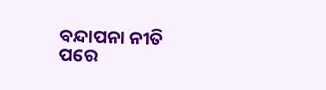ବନ୍ଦାପନା ନୀତି ପରେ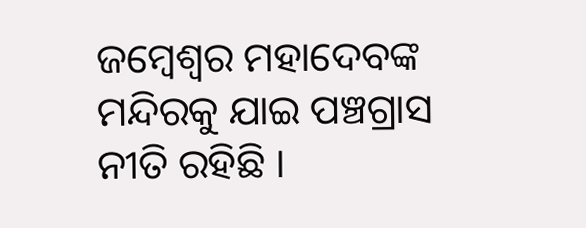ଜମ୍ବେଶ୍ୱର ମହାଦେବଙ୍କ ମନ୍ଦିରକୁ ଯାଇ ପଞ୍ଚଗ୍ରାସ ନୀତି ରହିଛି ।